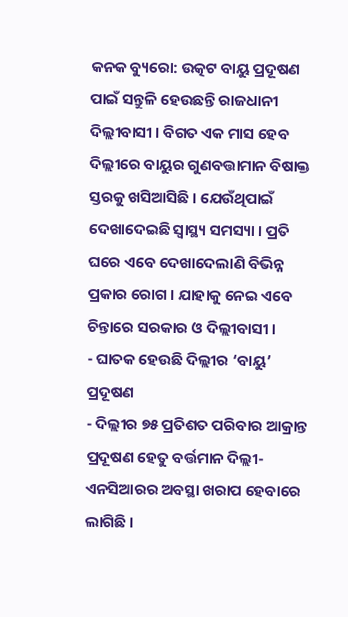କନକ ବ୍ୟୁରୋ: ଉତ୍କଟ ବାୟୁ ପ୍ରଦୂଷଣ ପାଇଁ ସନ୍ତୁଳି ହେଉଛନ୍ତି ରାଜଧାନୀ ଦିଲ୍ଲୀବାସୀ । ବିଗତ ଏକ ମାସ ହେବ ଦିଲ୍ଲୀରେ ବାୟୁର ଗୁଣବତ୍ତାମାନ ବିଷାକ୍ତ ସ୍ତରକୁ ଖସିଆସିଛି । ଯେଉଁଥିପାଇଁ ଦେଖାଦେଇଛି ସ୍ବାସ୍ଥ୍ୟ ସମସ୍ୟା । ପ୍ରତି ଘରେ ଏବେ ଦେଖାଦେଲାଣି ବିଭିନ୍ନ ପ୍ରକାର ରୋଗ । ଯାହାକୁ ନେଇ ଏବେ ଚିନ୍ତାରେ ସରକାର ଓ ଦିଲ୍ଲୀବାସୀ ।
- ଘାତକ ହେଉଛି ଦିଲ୍ଲୀର ‘ବାୟୁ’ ପ୍ରଦୂଷଣ
- ଦିଲ୍ଲୀର ୭୫ ପ୍ରତିଶତ ପରିବାର ଆକ୍ରାନ୍ତ
ପ୍ରଦୂଷଣ ହେତୁ ବର୍ତ୍ତମାନ ଦିଲ୍ଲୀ-ଏନସିଆରର ଅବସ୍ଥା ଖରାପ ହେବାରେ ଲାଗିଛି ।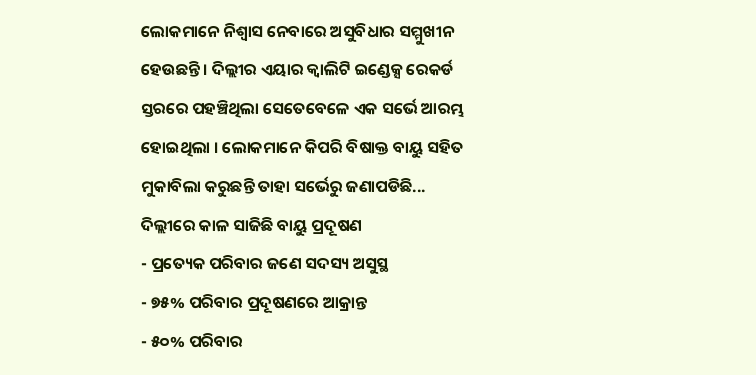ଲୋକମାନେ ନିଶ୍ୱାସ ନେବାରେ ଅସୁବିଧାର ସମ୍ମୁଖୀନ ହେଉଛନ୍ତି । ଦିଲ୍ଲୀର ଏୟାର କ୍ୱାଲିଟି ଇଣ୍ଡେକ୍ସ ରେକର୍ଡ ସ୍ତରରେ ପହଞ୍ଚିଥିଲା ସେତେବେଳେ ଏକ ସର୍ଭେ ଆରମ୍ଭ ହୋଇଥିଲା । ଲୋକମାନେ କିପରି ବିଷାକ୍ତ ବାୟୁ ସହିତ ମୁକାବିଲା କରୁଛନ୍ତି ତାହା ସର୍ଭେରୁ ଜଣାପଡିଛି...
ଦିଲ୍ଲୀରେ କାଳ ସାଜିଛି ବାୟୁ ପ୍ରଦୂଷଣ
- ପ୍ରତ୍ୟେକ ପରିବାର ଜଣେ ସଦସ୍ୟ ଅସୁସ୍ଥ
- ୭୫% ପରିବାର ପ୍ରଦୂଷଣରେ ଆକ୍ରାନ୍ତ
- ୫୦% ପରିବାର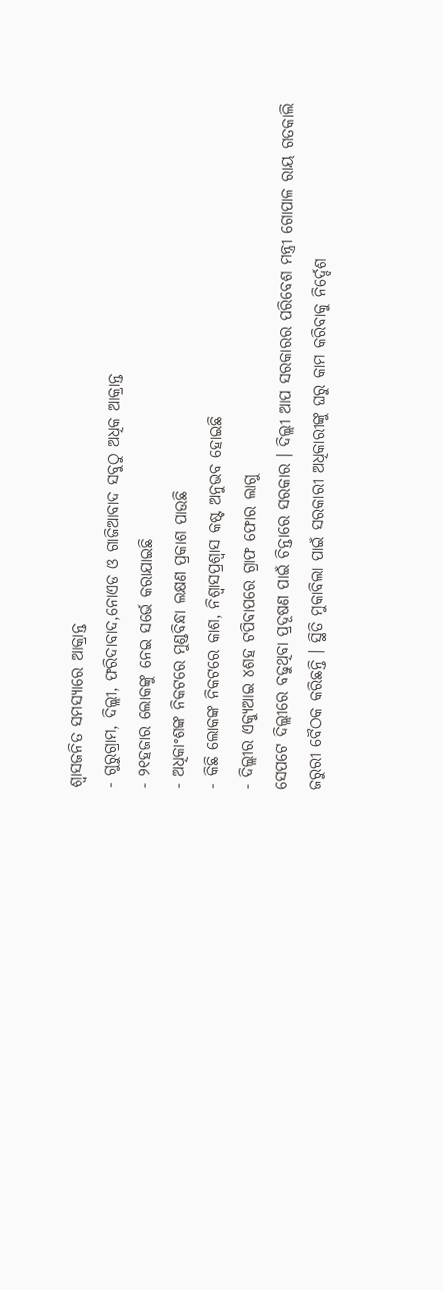ଶ୍ବାସଜନିତ ସମସ୍ୟାରେ ଆକ୍ରାନ୍ତ
- ଗୁରୁଗ୍ରାମ, ଦିଲ୍ଲୀ, ଫରିଦାବାଦ,ନୋଏଡ ଓ ଗାଜିଆବାଦ ସବୁଠୁ ଅଧିକ ଆକ୍ରାନ୍ତ
- ୨୧ହଜାର ଲୋକଙ୍କୁ ନେଇ ସର୍ଭେ କରାଯାଇଛି
- ଅଧିକାଂଶଙ୍କ ନିକଟରେ ମୁଣ୍ଡବିନ୍ଧା ଲକ୍ଷଣ ପ୍ରକାଶ ପାଉଛି
- କିଛି ଲୋକଙ୍କ ନିକଟରେ କାଶ, ନିଶ୍ବାସପ୍ରଶ୍ବାସ କଷ୍ଟ ଅନୁଭବ ହୋଇଛି
- ଦିଲ୍ଲୀର ଏକ୍ୟୁଆଇ ୪ଶହ ଟପିବାପରେ ଗ୍ରାଫ ଫୋର ଲାଗୁ
ସେପଟେ ଦିଲ୍ଲୀରେ ବଢୁଥିବା ପ୍ରଦୂଷଣ ପାଇଁ ଚିନ୍ତାରେ ସରକାର । ଦିଲ୍ଲୀ ଆପ ସରକାରର ପରିବେଶ ମନ୍ତ୍ରୀ ଗୋପାଳ ରାୟ ଗତକାଲି ଜରୁରୀ ବୈଠକ କରିଛନ୍ତି । ସ୍ଥିତି ମୁକାବିଲା ପାଇଁ ସରକାରୀ ଅଧିକାରୀଙ୍କୁ ଘରୁ କାମ କରିବାକୁ ନିର୍ଦ୍ଦେଶ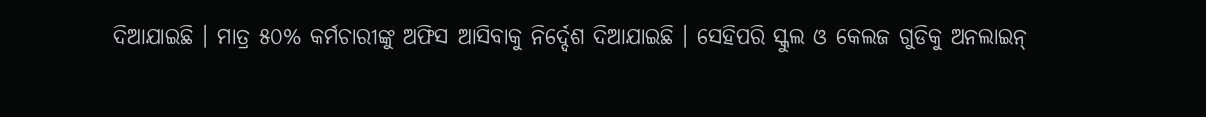ଦିଆଯାଇଛି । ମାତ୍ର ୫୦% କର୍ମଚାରୀଙ୍କୁ ଅଫିସ ଆସିବାକୁ ନିର୍ଦ୍ଦେଶ ଦିଆଯାଇଛି । ସେହିପରି ସ୍କୁଲ ଓ କେଲଜ ଗୁଡିକୁ ଅନଲାଇନ୍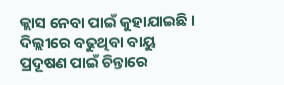କ୍ଲାସ ନେବା ପାଇଁ କୁହାଯାଇଛି । ଦିଲ୍ଲୀରେ ବଢୁଥିବା ବାୟୁ ପ୍ରଦୂଷଣ ପାଇଁ ଚିନ୍ତାରେ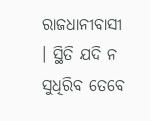ରାଜଧାନୀବାସୀ । ସ୍ଥିତି ଯଦି ନ ସୁଧିରିବ ତେବେ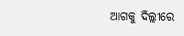ଆଗକୁ ଦିଲ୍ଲୀରେ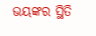ଭୟଙ୍କର ସ୍ଥିତି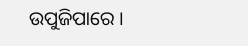ଉପୁଜିପାରେ ।